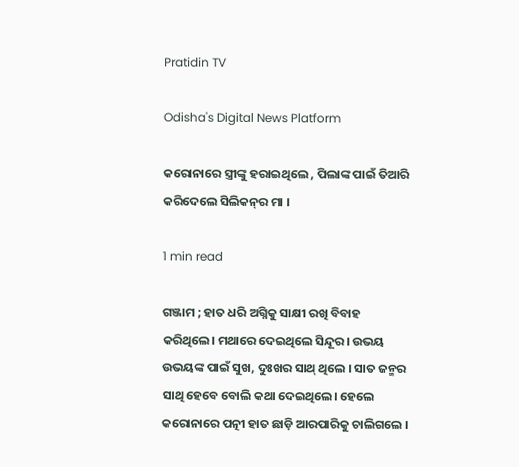Pratidin TV

Odisha's Digital News Platform

କରୋନାରେ ସ୍ତ୍ରୀଙ୍କୁ ହରାଇଥିଲେ , ପିଲାଙ୍କ ପାଇଁ ତିଆରି କରିଦେଲେ ସିଲିକନ୍‌ର ମା ।

1 min read

ଗଞ୍ଜାମ ; ହାତ ଧରି ଅଗ୍ନିକୁ ସାକ୍ଷୀ ରଖି ବିବାହ କରିଥିଲେ। ମଥାରେ ଦେଇଥିଲେ ସିନ୍ଦୂର। ଉଭୟ ଉଭୟଙ୍କ ପାଇଁ ସୁଖ, ଦୁଃଖର ସାଥ୍ ଥିଲେ । ସାତ ଜନ୍ମର ସାଥି ହେବେ ବୋଲି କଥା ଦେଇଥିଲେ। ହେଲେ କରୋନାରେ ପତ୍ନୀ ହାତ ଛାଡ଼ି ଆରପାରିକୁ ଚାଲିଗଲେ ।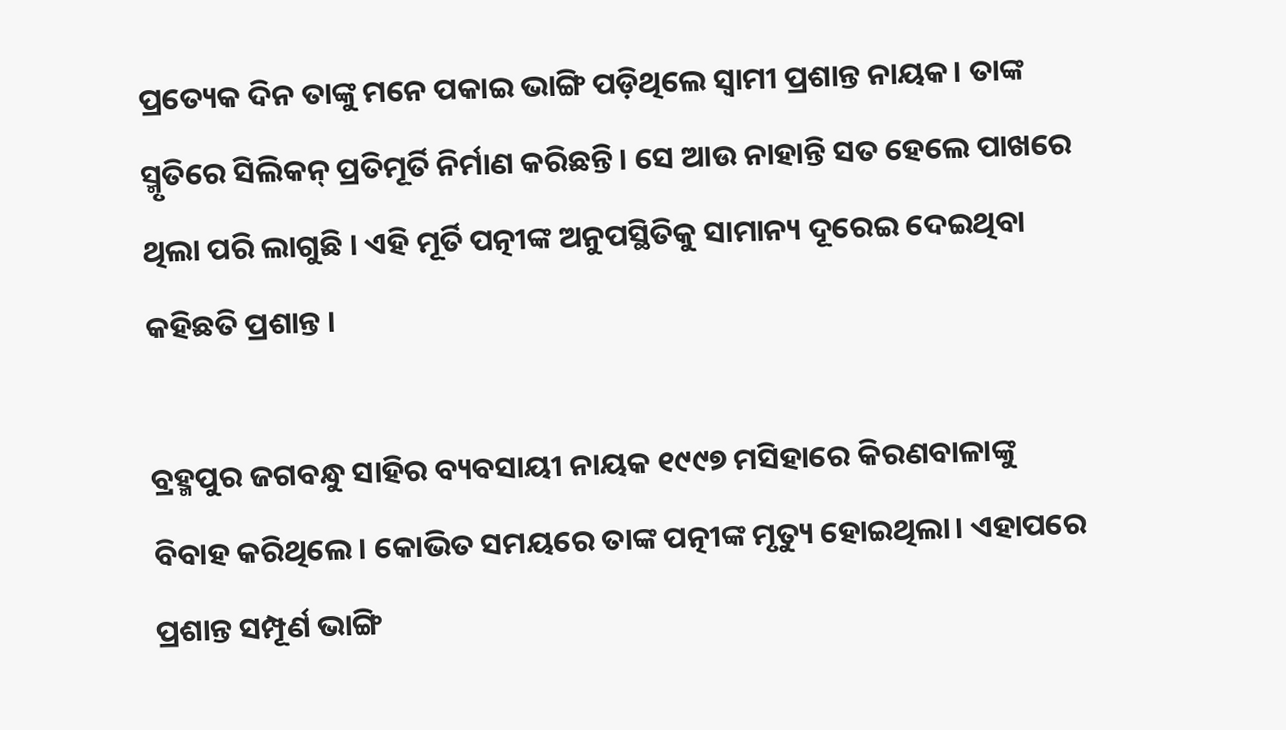ପ୍ରତ୍ୟେକ ଦିନ ତାଙ୍କୁ ମନେ ପକାଇ ଭାଙ୍ଗି ପଡ଼ିଥିଲେ ସ୍ଵାମୀ ପ୍ରଶାନ୍ତ ନାୟକ। ତାଙ୍କ ସ୍ମୃତିରେ ସିଲିକନ୍ ପ୍ରତିମୂର୍ତି ନିର୍ମାଣ କରିଛନ୍ତି। ସେ ଆଉ ନାହାନ୍ତି ସତ ହେଲେ ପାଖରେ ଥିଲା ପରି ଲାଗୁଛି । ଏହି ମୂର୍ତି ପତ୍ନୀଙ୍କ ଅନୁପସ୍ଥିତିକୁ ସାମାନ୍ୟ ଦୂରେଇ ଦେଇଥିବା କହିଛତି ପ୍ରଶାନ୍ତ ।

ବ୍ରହ୍ମପୁର ଜଗବନ୍ଧୁ ସାହିର ବ୍ୟବସାୟୀ ନାୟକ ୧୯୯୭ ମସିହାରେ କିରଣବାଳାଙ୍କୁ ବିବାହ କରିଥିଲେ। କୋଭିତ ସମୟରେ ତାଙ୍କ ପତ୍ନୀଙ୍କ ମୃତ୍ୟୁ ହୋଇଥିଲା। ଏହାପରେ ପ୍ରଶାନ୍ତ ସମ୍ପୂର୍ଣ ଭାଙ୍ଗି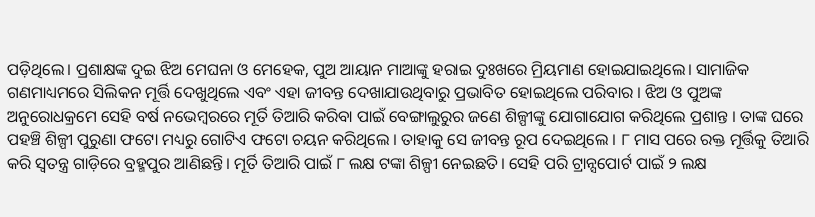ପଡ଼ିଥିଲେ। ପ୍ରଶାକ୍ଷଙ୍କ ଦୁଇ ଝିଅ ମେଘନା ଓ ମେହେକ, ପୁଅ ଆୟାନ ମାଆଙ୍କୁ ହରାଇ ଦୁଃଖରେ ମ୍ରିୟମାଣ ହୋଇଯାଇଥିଲେ। ସାମାଜିକ ଗଣମାଧ୍ୟମରେ ସିଲିକନ ମୂର୍ତ୍ତି ଦେଖୁଥିଲେ ଏବଂ ଏହା ଜୀବନ୍ତ ଦେଖାଯାଉଥିବାରୁ ପ୍ରଭାବିତ ହୋଇଥିଲେ ପରିବାର । ଝିଅ ଓ ପୁଅଙ୍କ ଅନୁରୋଧକ୍ରମେ ସେହି ବର୍ଷ ନଭେମ୍ବରରେ ମୂର୍ତି ତିଆରି କରିବା ପାଇଁ ବେଙ୍ଗାଲୁରୁର ଜଣେ ଶିଳ୍ପୀଙ୍କୁ ଯୋଗାଯୋଗ କରିଥିଲେ ପ୍ରଶାନ୍ତ । ତାଙ୍କ ଘରେ ପହଞ୍ଚି ଶିଳ୍ପୀ ପୁରୁଣା ଫଟୋ ମଧ୍ୟରୁ ଗୋଟିଏ ଫଟୋ ଚୟନ କରିଥିଲେ । ତାହାକୁ ସେ ଜୀବନ୍ତ ରୂପ ଦେଇଥିଲେ । ୮ ମାସ ପରେ ରକ୍ତ ମୂର୍ତ୍ତିକୁ ତିଆରି କରି ସ୍ବତନ୍ତ୍ର ଗାଡ଼ିରେ ବ୍ରହ୍ମପୁର ଆଣିଛନ୍ତି। ମୂର୍ତି ତିଆରି ପାଇଁ ୮ ଲକ୍ଷ ଟଙ୍କା ଶିଳ୍ପୀ ନେଇଛତି। ସେହି ପରି ଟ୍ରାନ୍ସପୋର୍ଟ ପାଇଁ ୨ ଲକ୍ଷ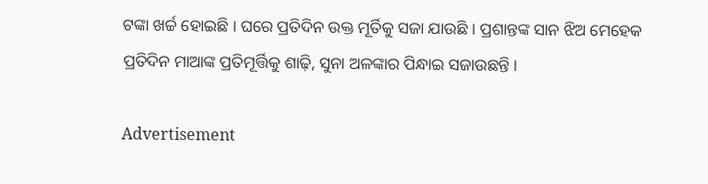ଟଙ୍କା ଖର୍ଚ୍ଚ ହୋଇଛି । ଘରେ ପ୍ରତିଦିନ ଉକ୍ତ ମୂର୍ତିକୁ ସଜା ଯାଉଛି । ପ୍ରଶାନ୍ତଙ୍କ ସାନ ଝିଅ ମେହେକ ପ୍ରତିଦିନ ମାଆଙ୍କ ପ୍ରତିମୂର୍ତ୍ତିକୁ ଶାଢ଼ି, ସୁନା ଅଳଙ୍କାର ପିନ୍ଧାଇ ସଜାଉଛନ୍ତି ।

Advertisement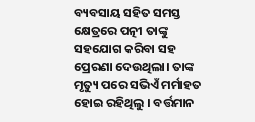ବ୍ୟବସାୟ ସହିତ ସମସ୍ତ କ୍ଷେତ୍ରରେ ପତ୍ନୀ ତାଙ୍କୁ ସହଯୋଗ କରିବା ସହ ପ୍ରେରଣା ଦେଉଥିଲା। ତାଙ୍କ ମୃତ୍ୟୁ ପରେ ସଭିଏଁ ମର୍ମାହତ ହୋଇ ରହିଥିଲୁ । ବର୍ତ୍ତମାନ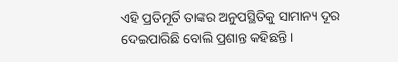ଏହି ପ୍ରତିମୂର୍ତି ତାଙ୍କର ଅନୁପସ୍ଥିତିକୁ ସାମାନ୍ୟ ଦୂର ଦେଇପାରିଛି ବୋଲି ପ୍ରଶାନ୍ତ କହିଛନ୍ତି ।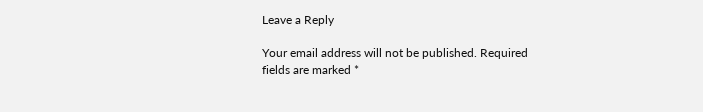Leave a Reply

Your email address will not be published. Required fields are marked *